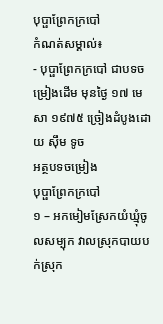បុប្ផាព្រែកក្របៅ
កំណត់សម្គាល់៖
- បុប្ផាព្រែកក្របៅ ជាបទចម្រៀងដើម មុនថ្ងៃ ១៧ មេសា ១៩៧៥ ច្រៀងដំបូងដោយ សុឹម ទូច
អត្ថបទចម្រៀង
បុប្ផាព្រែកក្របៅ
១ – អកមៀមស្រែកយំឃ្មុំចូលសម្បុក វាលស្រុកបាយបក់ស្រុក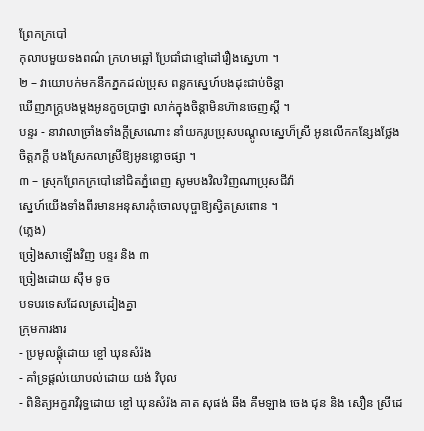ព្រែកក្របៅ
កុលាបមួយទងពណ៌ ក្រហមឆ្អៅ ប្រែជាំជាខ្មៅដៅរឿងស្នេហា ។
២ – វាយោបក់មកនឹកភ្នកដល់ប្រុស ពន្លកស្នេហ៍បងដុះជាប់ចិន្តា
ឃើញភក្រ្តបងម្តងអូនកួចប្រាថ្នា លាក់ក្នុងចិន្តាមិនហ៊ានចេញស្តី ។
បន្ទរ - នាវាលាច្រាំងទាំងក្តីស្រណោះ នាំយករូបប្រុសបណ្តូលស្នេហ៏ស្រី អូនលើកកន្សែងថ្លែងចិត្តភក្តី បងស្រែកលាស្រីឱ្យអូនខ្លោចផ្សា ។
៣ – ស្រុកព្រែកក្របៅនៅជិតភ្នំពេញ សូមបងវិលវិញណាប្រុសជីវ៉ា
ស្នេហ៍យើងទាំងពីរមានអនុសារកុំចោលបុប្ផាឱ្យស្វិតស្រពោន ។
(ភ្លេង)
ច្រៀងសាឡើងវិញ បន្ទរ និង ៣
ច្រៀងដោយ សុឹម ទូច
បទបរទេសដែលស្រដៀងគ្នា
ក្រុមការងារ
- ប្រមូលផ្ដុំដោយ ខ្ចៅ ឃុនសំរ៉ង
- គាំទ្រផ្ដល់យោបល់ដោយ យង់ វិបុល
- ពិនិត្យអក្ខរាវិរុទ្ធដោយ ខ្ចៅ ឃុនសំរ៉ង គាត សុផង់ ឆឹង គឹមឡាង ចេង ជុន និង សឿន ស្រីដេ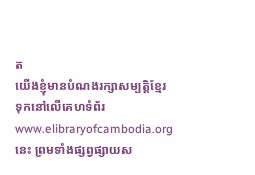ត
យើងខ្ញុំមានបំណងរក្សាសម្បត្តិខ្មែរទុកនៅលើគេហទំព័រ www.elibraryofcambodia.org នេះ ព្រមទាំងផ្សព្វផ្សាយស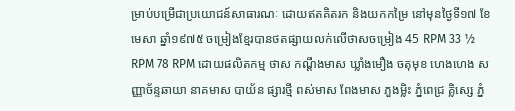ម្រាប់បម្រើជាប្រយោជន៍សាធារណៈ ដោយឥតគិតរក និងយកកម្រៃ នៅមុនថ្ងៃទី១៧ ខែមេសា ឆ្នាំ១៩៧៥ ចម្រៀងខ្មែរបានថតផ្សាយលក់លើថាសចម្រៀង 45 RPM 33 ½ RPM 78 RPM ដោយផលិតកម្ម ថាស កណ្ដឹងមាស ឃ្លាំងមឿង ចតុមុខ ហេងហេង សញ្ញាច័ន្ទឆាយា នាគមាស បាយ័ន ផ្សារថ្មី ពស់មាស ពែងមាស ភួងម្លិះ ភ្នំពេជ្រ គ្លិស្សេ ភ្នំ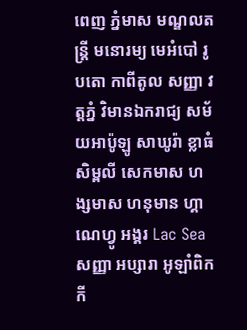ពេញ ភ្នំមាស មណ្ឌលតន្រ្តី មនោរម្យ មេអំបៅ រូបតោ កាពីតូល សញ្ញា វត្តភ្នំ វិមានឯករាជ្យ សម័យអាប៉ូឡូ សាឃូរ៉ា ខ្លាធំ សិម្ពលី សេកមាស ហង្សមាស ហនុមាន ហ្គាណេហ្វូ អង្គរ Lac Sea សញ្ញា អប្សារា អូឡាំពិក កី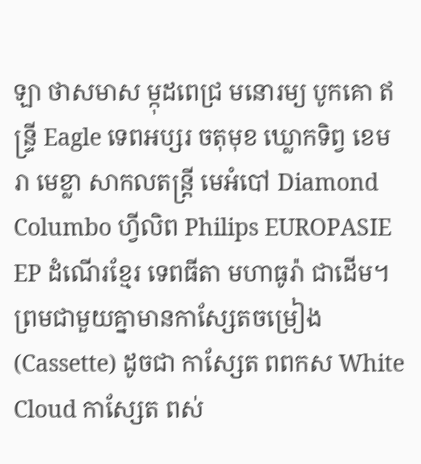ឡា ថាសមាស ម្កុដពេជ្រ មនោរម្យ បូកគោ ឥន្ទ្រី Eagle ទេពអប្សរ ចតុមុខ ឃ្លោកទិព្វ ខេមរា មេខ្លា សាកលតន្ត្រី មេអំបៅ Diamond Columbo ហ្វីលិព Philips EUROPASIE EP ដំណើរខ្មែរ ទេពធីតា មហាធូរ៉ា ជាដើម។
ព្រមជាមួយគ្នាមានកាសែ្សតចម្រៀង (Cassette) ដូចជា កាស្សែត ពពកស White Cloud កាស្សែត ពស់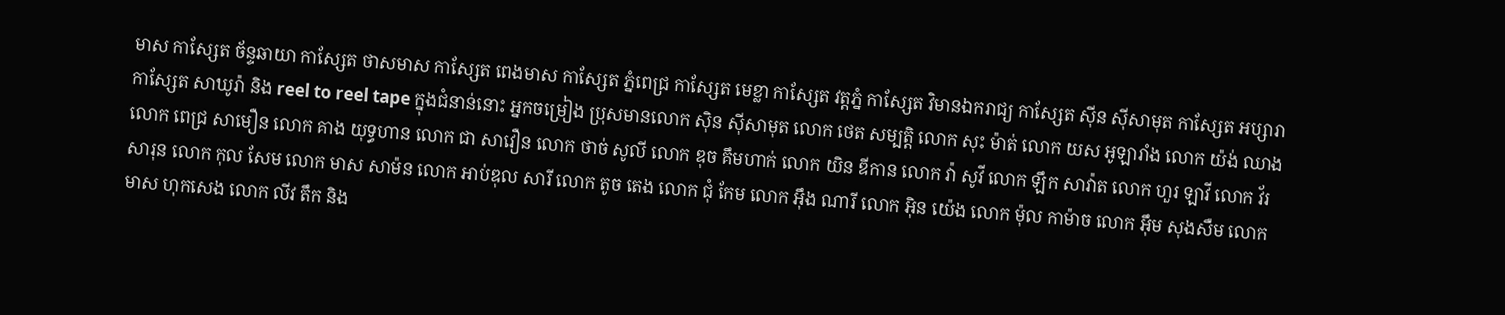មាស កាស្សែត ច័ន្ទឆាយា កាស្សែត ថាសមាស កាស្សែត ពេងមាស កាស្សែត ភ្នំពេជ្រ កាស្សែត មេខ្លា កាស្សែត វត្តភ្នំ កាស្សែត វិមានឯករាជ្យ កាស្សែត ស៊ីន ស៊ីសាមុត កាស្សែត អប្សារា កាស្សែត សាឃូរ៉ា និង reel to reel tape ក្នុងជំនាន់នោះ អ្នកចម្រៀង ប្រុសមានលោក ស៊ិន ស៊ីសាមុត លោក ថេត សម្បត្តិ លោក សុះ ម៉ាត់ លោក យស អូឡារាំង លោក យ៉ង់ ឈាង លោក ពេជ្រ សាមឿន លោក គាង យុទ្ធហាន លោក ជា សាវឿន លោក ថាច់ សូលី លោក ឌុច គឹមហាក់ លោក យិន ឌីកាន លោក វ៉ា សូវី លោក ឡឹក សាវ៉ាត លោក ហួរ ឡាវី លោក វ័រ សារុន លោក កុល សែម លោក មាស សាម៉ន លោក អាប់ឌុល សារី លោក តូច តេង លោក ជុំ កែម លោក អ៊ឹង ណារី លោក អ៊ិន យ៉េង លោក ម៉ុល កាម៉ាច លោក អ៊ឹម សុងសឺម លោក មាស ហុកសេង លោក លីវ តឹក និង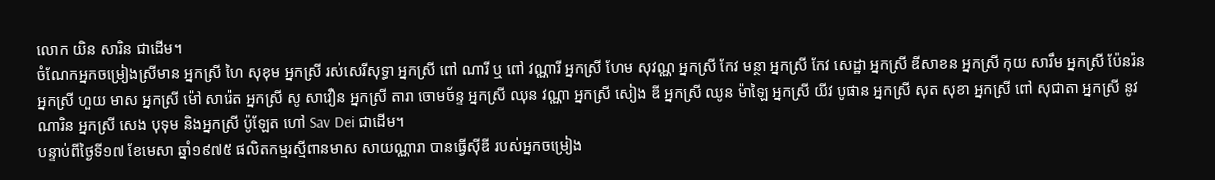លោក យិន សារិន ជាដើម។
ចំណែកអ្នកចម្រៀងស្រីមាន អ្នកស្រី ហៃ សុខុម អ្នកស្រី រស់សេរីសុទ្ធា អ្នកស្រី ពៅ ណារី ឬ ពៅ វណ្ណារី អ្នកស្រី ហែម សុវណ្ណ អ្នកស្រី កែវ មន្ថា អ្នកស្រី កែវ សេដ្ឋា អ្នកស្រី ឌីសាខន អ្នកស្រី កុយ សារឹម អ្នកស្រី ប៉ែនរ៉ន អ្នកស្រី ហួយ មាស អ្នកស្រី ម៉ៅ សារ៉េត អ្នកស្រី សូ សាវឿន អ្នកស្រី តារា ចោមច័ន្ទ អ្នកស្រី ឈុន វណ្ណា អ្នកស្រី សៀង ឌី អ្នកស្រី ឈូន ម៉ាឡៃ អ្នកស្រី យីវ បូផាន អ្នកស្រី សុត សុខា អ្នកស្រី ពៅ សុជាតា អ្នកស្រី នូវ ណារិន អ្នកស្រី សេង បុទុម និងអ្នកស្រី ប៉ូឡែត ហៅ Sav Dei ជាដើម។
បន្ទាប់ពីថ្ងៃទី១៧ ខែមេសា ឆ្នាំ១៩៧៥ ផលិតកម្មរស្មីពានមាស សាយណ្ណារា បានធ្វើស៊ីឌី របស់អ្នកចម្រៀង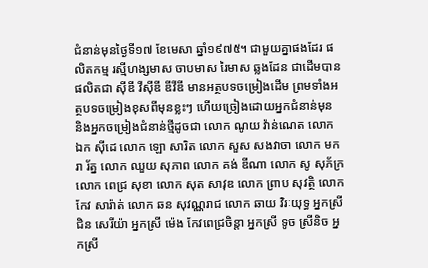ជំនាន់មុនថ្ងៃទី១៧ ខែមេសា ឆ្នាំ១៩៧៥។ ជាមួយគ្នាផងដែរ ផលិតកម្ម រស្មីហង្សមាស ចាបមាស រៃមាស ឆ្លងដែន ជាដើមបានផលិតជា ស៊ីឌី វីស៊ីឌី ឌីវីឌី មានអត្ថបទចម្រៀងដើម ព្រមទាំងអត្ថបទចម្រៀងខុសពីមុនខ្លះៗ ហើយច្រៀងដោយអ្នកជំនាន់មុន និងអ្នកចម្រៀងជំនាន់ថ្មីដូចជា លោក ណូយ វ៉ាន់ណេត លោក ឯក ស៊ីដេ លោក ឡោ សារិត លោក សួស សងវាចា លោក មករា រ័ត្ន លោក ឈួយ សុភាព លោក គង់ ឌីណា លោក សូ សុភ័ក្រ លោក ពេជ្រ សុខា លោក សុត សាវុឌ លោក ព្រាប សុវត្ថិ លោក កែវ សារ៉ាត់ លោក ឆន សុវណ្ណរាជ លោក ឆាយ វិរៈយុទ្ធ អ្នកស្រី ជិន សេរីយ៉ា អ្នកស្រី ម៉េង កែវពេជ្រចិន្តា អ្នកស្រី ទូច ស្រីនិច អ្នកស្រី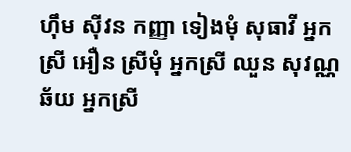ហ៊ឹម ស៊ីវន កញ្ញា ទៀងមុំ សុធាវី អ្នកស្រី អឿន ស្រីមុំ អ្នកស្រី ឈួន សុវណ្ណឆ័យ អ្នកស្រី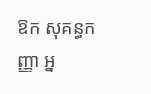ឱក សុគន្ធកញ្ញា អ្ន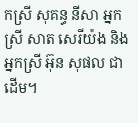កស្រី សុគន្ធ នីសា អ្នកស្រី សាត សេរីយ៉ង និងអ្នកស្រី អ៊ុន សុផល ជាដើម។